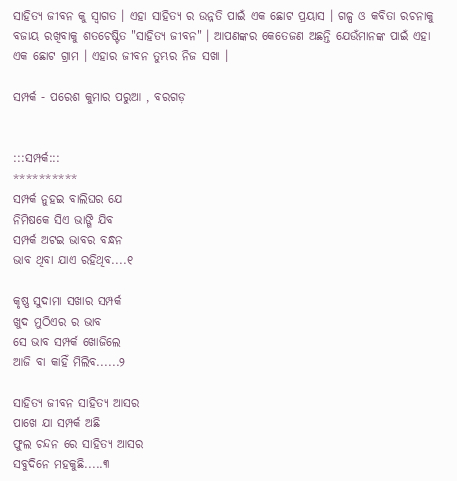ସାହିତ୍ୟ ଜୀବନ କୁ ସ୍ୱାଗତ । ଏହା ସାହିତ୍ୟ ର ଉନ୍ନତି ପାଇଁ ଏକ ଛୋଟ ପ୍ରୟାସ । ଗଳ୍ପ ଓ କବିତା ରଚନାକୁ ବଜାୟ ରଖିବାକୁ ଶତଚେଷ୍ଟିତ "ସାହିତ୍ୟ ଜୀବନ" । ଆପଣଙ୍କର କେତେଜଣ ଅଛନ୍ତି ଯେଉଁମାନଙ୍କ ପାଇଁ ଏହା ଏକ ଛୋଟ ଗ୍ରାମ । ଏହାର ଜୀବନ ତୁମ୍ଭର ନିଜ ସଖା ।

ସମ୍ପର୍କ - ପରେଶ କୁମାର ପରୁଆ , ବରଗଡ଼


:::ସମ୍ପର୍କ:::
**********
ସମ୍ପର୍କ ନୁହଇ ବାଲିଘର ଯେ
ନିମିଷକେ ସିଏ ଭାଙ୍ଗି ଯିବ
ସମ୍ପର୍କ ଅଟଇ ଭାବର ବନ୍ଧନ
ଭାବ ଥିବା ଯାଏ ରହିଥିବ....୧

କୃଷ୍ଣ ସୁଦାମା ସଖାର ସମ୍ପର୍କ
ଖୁଦ ମୁଠିଏର ର ଭାବ
ସେ ଭାବ ସମ୍ପର୍କ ଖୋଜିଲେ
ଆଜି ବା କାହିଁ ମିଲିବ......୨

ସାହିତ୍ୟ ଜୀବନ ସାହିତ୍ୟ ଆସର
ପାଖେ ଯା ସମ୍ପର୍କ ଅଛି
ଫୁଲ ଚନ୍ଦନ ରେ ସାହିତ୍ୟ ଆସର
ସବୁଦିନେ ମହକୁଛି.....୩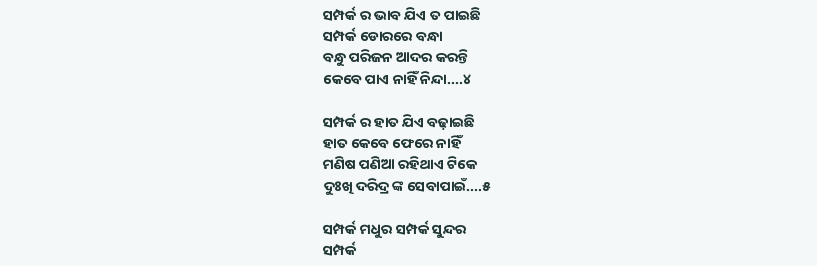ସମ୍ପର୍କ ର ଭାବ ଯିଏ ତ ପାଇଛି
ସମ୍ପର୍କ ଡୋରରେ ବନ୍ଧା
ବନ୍ଧୁ ପରିଜନ ଆଦର କରନ୍ତି
କେବେ ପାଏ ନାହିଁ ନିନ୍ଦା....୪

ସମ୍ପର୍କ ର ହାତ ଯିଏ ବଢ଼ାଇଛି
ହାତ କେବେ ଫେରେ ନାହିଁ
ମଣିଷ ପଣିଆ ରହିଥାଏ ଟିକେ
ଦୁଃଖି ଦରିଦ୍ର ଙ୍କ ସେବାପାଇଁ....୫

ସମ୍ପର୍କ ମଧୁର ସମ୍ପର୍କ ସୁନ୍ଦର
ସମ୍ପର୍କ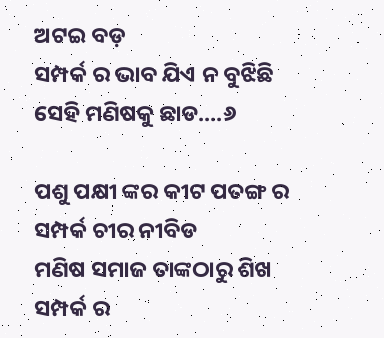ଅଟଇ ବଡ଼
ସମ୍ପର୍କ ର ଭାବ ଯିଏ ନ ବୁଝିଛି
ସେହି ମଣିଷକୁ ଛାଡ....୬

ପଶୁ ପକ୍ଷୀ ଙ୍କର କୀଟ ପତଙ୍ଗ ର
ସମ୍ପର୍କ ଚୀର ନୀବିଡ
ମଣିଷ ସମାଜ ତାଙ୍କଠାରୁ ଶିଖ
ସମ୍ପର୍କ ର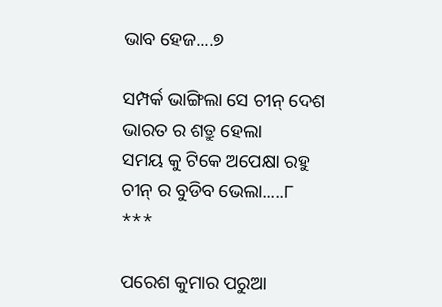ଭାବ ହେଜ....୭

ସମ୍ପର୍କ ଭାଙ୍ଗିଲା ସେ ଚୀନ୍ ଦେଶ
ଭାରତ ର ଶତ୍ରୁ ହେଲା
ସମୟ କୁ ଟିକେ ଅପେକ୍ଷା ରହୁ
ଚୀନ୍ ର ବୁଡିବ ଭେଲା.....୮
***

ପରେଶ କୁମାର ପରୁଆ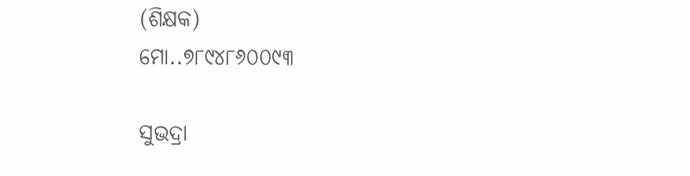(ଶିକ୍ଷକ)
ମୋ..୭୮୯୪୮୬୦୦୯୩

ସୁଭଦ୍ରା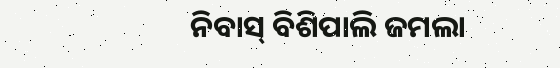ନିବାସ୍ ବିଶିପାଲି ଜମଲା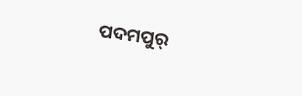ପଦମପୁର୍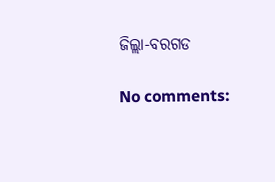ଜିଲ୍ଲା-ବରଗଡ

No comments: